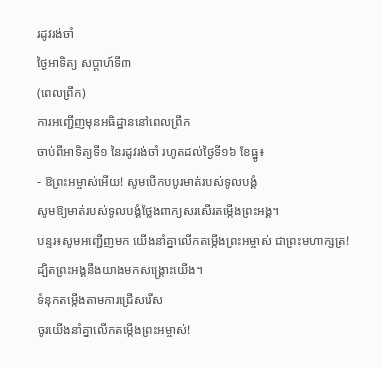រដូវរង់ចាំ
ថ្ងៃអាទិត្យ សប្ដាហ៍ទី៣
(ពេលព្រឹក)
ការអញ្ជើញមុនអធិដ្ឋាននៅពេលព្រឹក
ចាប់ពីអាទិត្យទី១ នៃរដូវរង់ចាំ រហូតដល់ថ្ងៃទី១៦ ខែធ្នូ៖
- ឱព្រះអម្ចាស់អើយ! សូមបើកបបូរមាត់របស់ទូលបង្គំ
សូមឱ្យមាត់របស់ទូលបង្គំថ្លែងពាក្យសរសើរតម្កើងព្រះអង្គ។
បន្ទរ៖សូមអញ្ជើញមក យើងនាំគ្នាលើកតម្កើងព្រះអម្ចាស់ ជាព្រះមហាក្សត្រ! ដ្បិតព្រះអង្គនឹងយាងមកសង្គ្រោះយើង។
ទំនុកតម្កើងតាមការជ្រើសរើស
ចូរយើងនាំគ្នាលើកតម្កើងព្រះអម្ចាស់!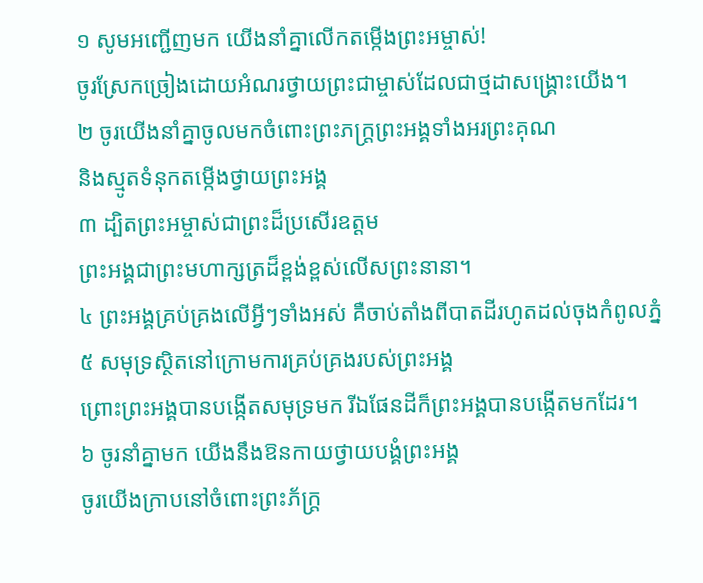១ សូមអញ្ជើញមក យើងនាំគ្នាលើកតម្កើងព្រះអម្ចាស់!
ចូរស្រែកច្រៀងដោយអំណរថ្វាយព្រះជាម្ចាស់ដែលជាថ្មដាសង្គ្រោះយើង។
២ ចូរយើងនាំគ្នាចូលមកចំពោះព្រះភក្ត្រព្រះអង្គទាំងអរព្រះគុណ
និងស្មូតទំនុកតម្កើងថ្វាយព្រះអង្គ
៣ ដ្បិតព្រះអម្ចាស់ជាព្រះដ៏ប្រសើរឧត្ដម
ព្រះអង្គជាព្រះមហាក្សត្រដ៏ខ្ពង់ខ្ពស់លើសព្រះនានា។
៤ ព្រះអង្គគ្រប់គ្រងលើអ្វីៗទាំងអស់ គឺចាប់តាំងពីបាតដីរហូតដល់ចុងកំពូលភ្នំ
៥ សមុទ្រស្ថិតនៅក្រោមការគ្រប់គ្រងរបស់ព្រះអង្គ
ព្រោះព្រះអង្គបានបង្កើតសមុទ្រមក រីឯផែនដីក៏ព្រះអង្គបានបង្កើតមកដែរ។
៦ ចូរនាំគ្នាមក យើងនឹងឱនកាយថ្វាយបង្គំព្រះអង្គ
ចូរយើងក្រាបនៅចំពោះព្រះភ័ក្ត្រ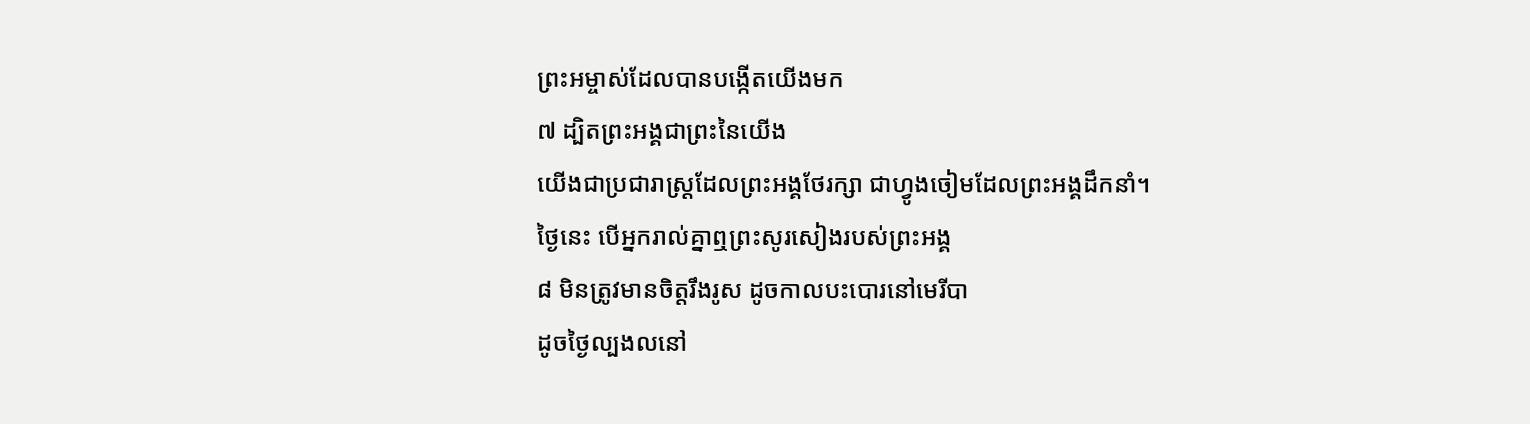ព្រះអម្ចាស់ដែលបានបង្កើតយើងមក
៧ ដ្បិតព្រះអង្គជាព្រះនៃយើង
យើងជាប្រជារាស្ដ្រដែលព្រះអង្គថែរក្សា ជាហ្វូងចៀមដែលព្រះអង្គដឹកនាំ។
ថ្ងៃនេះ បើអ្នករាល់គ្នាឮព្រះសូរសៀងរបស់ព្រះអង្គ
៨ មិនត្រូវមានចិត្តរឹងរូស ដូចកាលបះបោរនៅមេរីបា
ដូចថ្ងៃល្បងលនៅ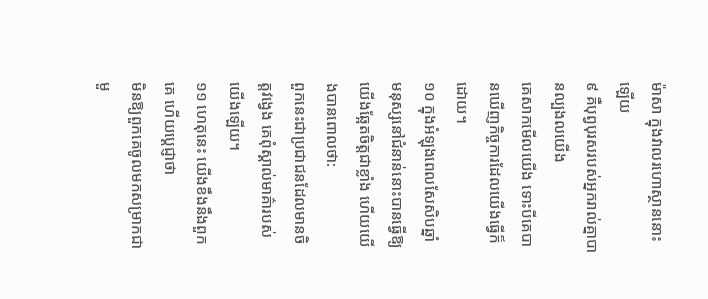ម៉ាសា ក្នុងវាលរហោស្ថាននោះឡើយ
៩ គឺបុព្វបុរសរបស់អ្នករាល់គ្នាបានល្បងលយើង
គេសាកមើលយើង ទោះបីគេបានឃើញកិច្ចការដែលយើងធ្វើក៏ដោយ។
១០ ក្នុងអំឡុងពេលសែសិបឆ្នាំ
មនុស្សនៅជំនាន់នោះបានធ្វើឱ្យយើងឆ្អែតចិត្តជាខ្លាំង ហើយយើងបានពោលថា:
ពួកនេះជាប្រជាជនដែលមានចិត្តវង្វេង គេពុំស្គាល់មាគ៌ារបស់យើងឡើយ។
១១ ហេតុនេះ យើងខឹងនឹងពួកគេ ហើយប្ដេជ្ញាថា
មិនឱ្យពួកគេចូលមកសម្រាកជាមួ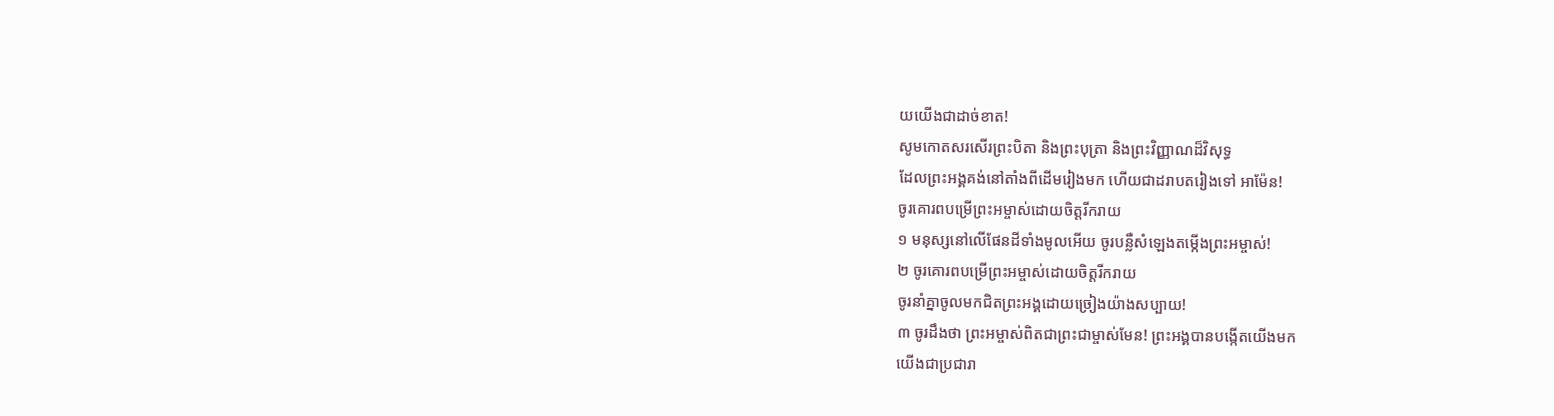យយើងជាដាច់ខាត!
សូមកោតសរសើរព្រះបិតា និងព្រះបុត្រា និងព្រះវិញ្ញាណដ៏វិសុទ្ធ
ដែលព្រះអង្គគង់នៅតាំងពីដើមរៀងមក ហើយជាដរាបតរៀងទៅ អាម៉ែន!
ចូរគោរពបម្រើព្រះអម្ចាស់ដោយចិត្តរីករាយ
១ មនុស្សនៅលើផែនដីទាំងមូលអើយ ចូរបន្លឺសំឡេងតម្កើងព្រះអម្ចាស់!
២ ចូរគោរពបម្រើព្រះអម្ចាស់ដោយចិត្តរីករាយ
ចូរនាំគ្នាចូលមកជិតព្រះអង្គដោយច្រៀងយ៉ាងសប្បាយ!
៣ ចូរដឹងថា ព្រះអម្ចាស់ពិតជាព្រះជាម្ចាស់មែន! ព្រះអង្គបានបង្កើតយើងមក
យើងជាប្រជារា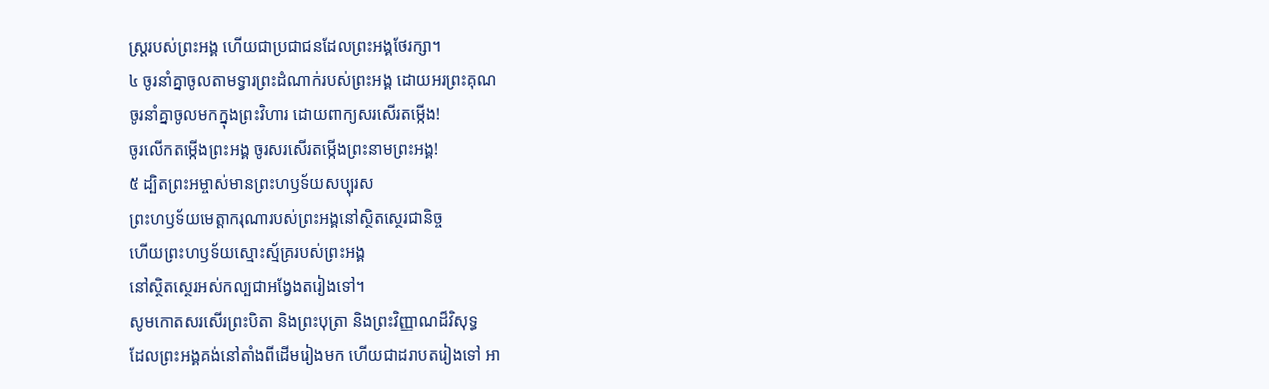ស្ដ្ររបស់ព្រះអង្គ ហើយជាប្រជាជនដែលព្រះអង្គថែរក្សា។
៤ ចូរនាំគ្នាចូលតាមទ្វារព្រះដំណាក់របស់ព្រះអង្គ ដោយអរព្រះគុណ
ចូរនាំគ្នាចូលមកក្នុងព្រះវិហារ ដោយពាក្យសរសើរតម្កើង!
ចូរលើកតម្កើងព្រះអង្គ ចូរសរសើរតម្កើងព្រះនាមព្រះអង្គ!
៥ ដ្បិតព្រះអម្ចាស់មានព្រះហឫទ័យសប្បុរស
ព្រះហឫទ័យមេត្តាករុណារបស់ព្រះអង្គនៅស្ថិតស្ថេរជានិច្ច
ហើយព្រះហឫទ័យស្មោះស្ម័គ្ររបស់ព្រះអង្គ
នៅស្ថិតស្ថេរអស់កល្បជាអង្វែងតរៀងទៅ។
សូមកោតសរសើរព្រះបិតា និងព្រះបុត្រា និងព្រះវិញ្ញាណដ៏វិសុទ្ធ
ដែលព្រះអង្គគង់នៅតាំងពីដើមរៀងមក ហើយជាដរាបតរៀងទៅ អា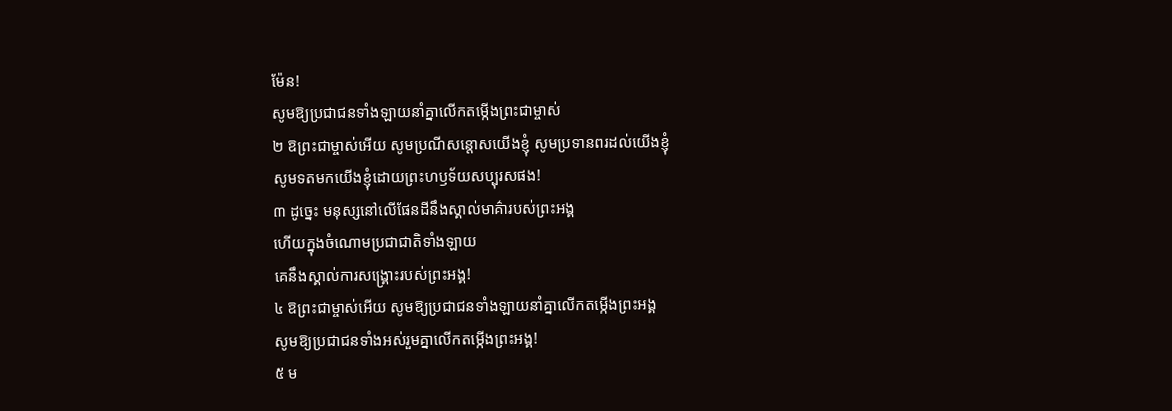ម៉ែន!
សូមឱ្យប្រជាជនទាំងឡាយនាំគ្នាលើកតម្កើងព្រះជាម្ចាស់
២ ឱព្រះជាម្ចាស់អើយ សូមប្រណីសន្ដោសយើងខ្ញុំ សូមប្រទានពរដល់យើងខ្ញុំ
សូមទតមកយើងខ្ញុំដោយព្រះហឫទ័យសប្បុរសផង!
៣ ដូច្នេះ មនុស្សនៅលើផែនដីនឹងស្គាល់មាគ៌ារបស់ព្រះអង្គ
ហើយក្នុងចំណោមប្រជាជាតិទាំងឡាយ
គេនឹងស្គាល់ការសង្គ្រោះរបស់ព្រះអង្គ!
៤ ឱព្រះជាម្ចាស់អើយ សូមឱ្យប្រជាជនទាំងឡាយនាំគ្នាលើកតម្កើងព្រះអង្គ
សូមឱ្យប្រជាជនទាំងអស់រួមគ្នាលើកតម្កើងព្រះអង្គ!
៥ ម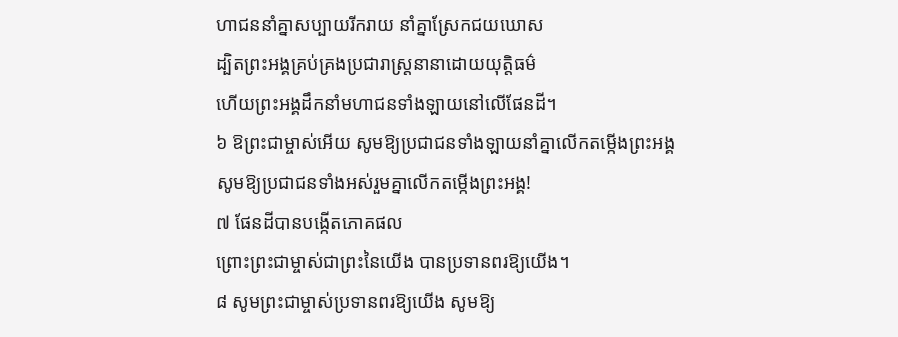ហាជននាំគ្នាសប្បាយរីករាយ នាំគ្នាស្រែកជយឃោស
ដ្បិតព្រះអង្គគ្រប់គ្រងប្រជារាស្ដ្រនានាដោយយុត្តិធម៌
ហើយព្រះអង្គដឹកនាំមហាជនទាំងឡាយនៅលើផែនដី។
៦ ឱព្រះជាម្ចាស់អើយ សូមឱ្យប្រជាជនទាំងឡាយនាំគ្នាលើកតម្កើងព្រះអង្គ
សូមឱ្យប្រជាជនទាំងអស់រួមគ្នាលើកតម្កើងព្រះអង្គ!
៧ ផែនដីបានបង្កើតភោគផល
ព្រោះព្រះជាម្ចាស់ជាព្រះនៃយើង បានប្រទានពរឱ្យយើង។
៨ សូមព្រះជាម្ចាស់ប្រទានពរឱ្យយើង សូមឱ្យ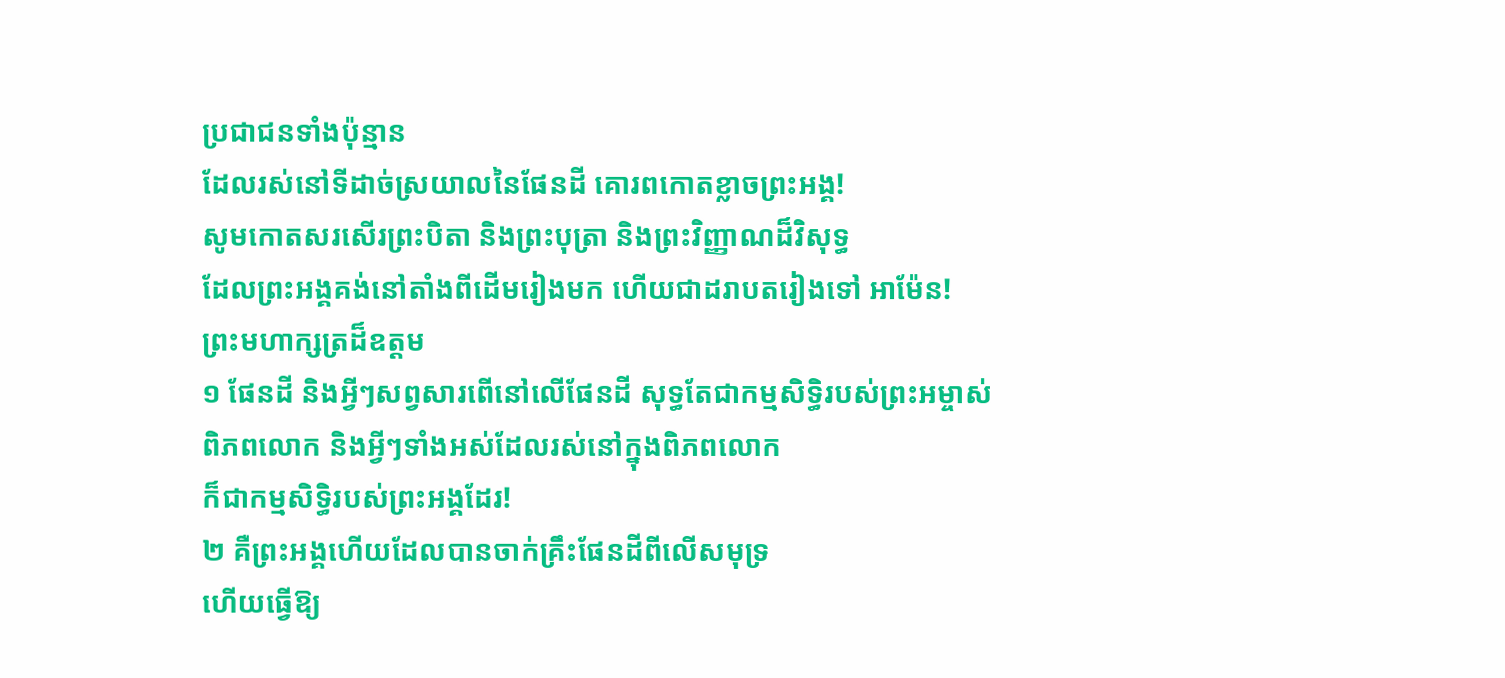ប្រជាជនទាំងប៉ុន្មាន
ដែលរស់នៅទីដាច់ស្រយាលនៃផែនដី គោរពកោតខ្លាចព្រះអង្គ!
សូមកោតសរសើរព្រះបិតា និងព្រះបុត្រា និងព្រះវិញ្ញាណដ៏វិសុទ្ធ
ដែលព្រះអង្គគង់នៅតាំងពីដើមរៀងមក ហើយជាដរាបតរៀងទៅ អាម៉ែន!
ព្រះមហាក្សត្រដ៏ឧត្ដម
១ ផែនដី និងអ្វីៗសព្វសារពើនៅលើផែនដី សុទ្ធតែជាកម្មសិទ្ធិរបស់ព្រះអម្ចាស់
ពិភពលោក និងអ្វីៗទាំងអស់ដែលរស់នៅក្នុងពិភពលោក
ក៏ជាកម្មសិទ្ធិរបស់ព្រះអង្គដែរ!
២ គឺព្រះអង្គហើយដែលបានចាក់គ្រឹះផែនដីពីលើសមុទ្រ
ហើយធ្វើឱ្យ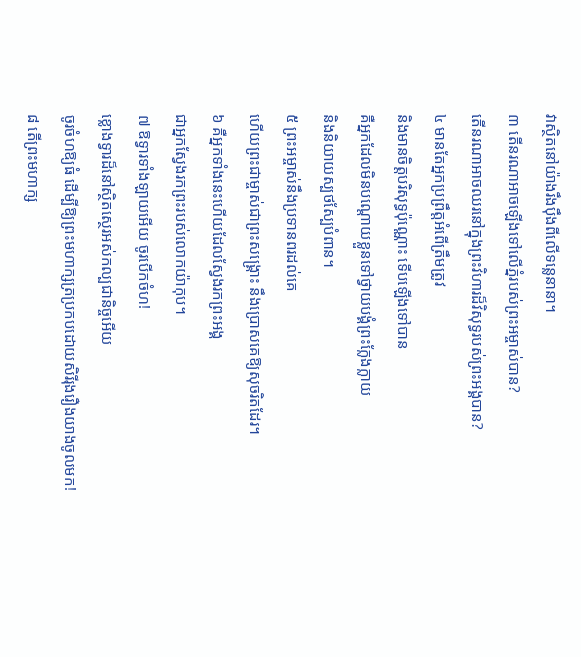វាស្ថិតនៅយ៉ាងរឹងប៉ឹងពីលើទន្លេនានា។
៣ តើនរណាអាចឡើងទៅលើភ្នំរបស់ព្រះអម្ចាស់បាន?
តើនរណាអាចឈរនៅក្នុងព្រះវិហារដ៏វិសុទ្ធរបស់ព្រះអង្គបាន?
៤ មានតែអ្នកប្រព្រឹត្តអំពើត្រឹមត្រូវ
និងមានចិត្តបរិសុទ្ធប៉ុណ្ណោះ ទើបឡើងទៅបាន
គឺអ្នកដែលមិនបណ្តោយខ្លួនទៅថ្វាយបង្គំព្រះក្លែងក្លាយ
និងនិយាយស្បថស្បែបំពាន។
៥ ព្រះអម្ចាស់នឹងប្រទានពរដល់គេ
ហើយព្រះជាម្ចាស់ជាព្រះសង្គ្រោះ នឹងប្រោសគេឱ្យសុចរិតដែរ។
៦ គឺអ្នកទាំងនេះហើយដែលស្វែងរកព្រះអង្គ
ជាអ្នកស្វែងរកព្រះរបស់លោកយ៉ាកុប។
៧ ឱទ្វារទាំងឡាយអើយ ចូរបើកចំហ!
ខ្លោងទ្វារដ៏នៅស្ថិតស្ថេរអស់កល្បជានិច្ចអើយ
ចូរចំហឱ្យធំ ដើម្បីឱ្យព្រះមហាក្សត្រប្រកបដោយសិរីរុងរឿងយាងចូលមក!
៨ តើព្រះមហាក្ស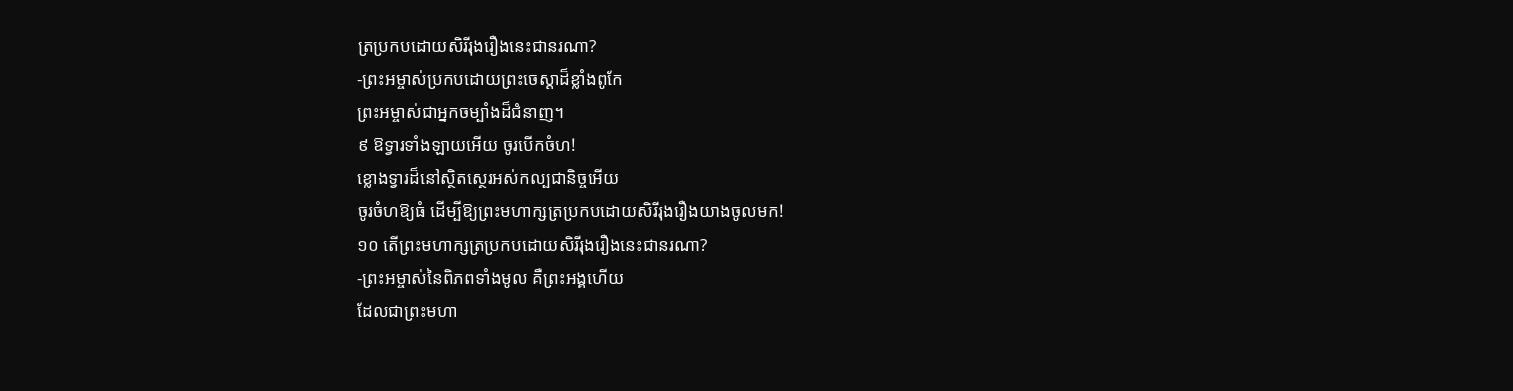ត្រប្រកបដោយសិរីរុងរឿងនេះជានរណា?
-ព្រះអម្ចាស់ប្រកបដោយព្រះចេស្ដាដ៏ខ្លាំងពូកែ
ព្រះអម្ចាស់ជាអ្នកចម្បាំងដ៏ជំនាញ។
៩ ឱទ្វារទាំងឡាយអើយ ចូរបើកចំហ!
ខ្លោងទ្វារដ៏នៅស្ថិតស្ថេរអស់កល្បជានិច្ចអើយ
ចូរចំហឱ្យធំ ដើម្បីឱ្យព្រះមហាក្សត្រប្រកបដោយសិរីរុងរឿងយាងចូលមក!
១០ តើព្រះមហាក្សត្រប្រកបដោយសិរីរុងរឿងនេះជានរណា?
-ព្រះអម្ចាស់នៃពិភពទាំងមូល គឺព្រះអង្គហើយ
ដែលជាព្រះមហា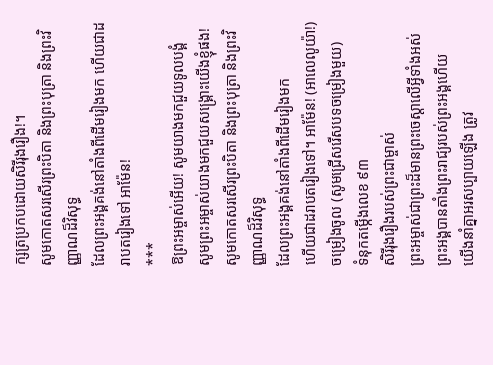ក្សត្រប្រកបដោយសិរីរុងរឿង!។
សូមកោតសរសើរព្រះបិតា និងព្រះបុត្រា និងព្រះវិញ្ញាណដ៏វិសុទ្ធ
ដែលព្រះអង្គគង់នៅតាំងពីដើមរៀងមក ហើយជាដរាបតរៀងទៅ អាម៉ែន!
***
ឱព្រះអម្ចាស់អើយ! សូមយាងមកជួយទូលបង្គំ
សូមព្រះអម្ចាស់យាងមកជួយសង្គ្រោះយើងខ្ញុំផង!
សូមកោតសរសើរព្រះបិតា និងព្រះបុត្រា និងព្រះវិញ្ញាណដ៏វិសុទ្ធ
ដែលព្រះអង្គគង់នៅតាំងពីដើមរៀងមក
ហើយជាដរាបតរៀងទៅ។ អាម៉ែន! (អាលេលូយ៉ា!)
ចម្រៀងចូល (សូមជ្រើសរើសបទចម្រៀងមួយ)
ទំនុកតម្កើងលេខ ៩៣
សិរីរុងរឿងរបស់ព្រះជាម្ចាស់
ព្រះអម្ចាស់ជាព្រះដ៏មានព្រះចេស្តាលើអ្វីទាំងអស់ ព្រះអង្គបានតាំងព្រះរាជ្យរបស់ព្រះអង្គហើយ
យើងនាំគ្នាអរសប្បាយឡើង ត្រូវ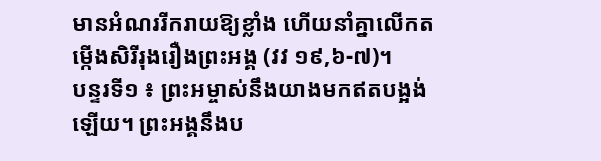មានអំណររីករាយឱ្យខ្លាំង ហើយនាំគ្នាលើកតម្កើងសិរីរុងរឿងព្រះអង្គ (វវ ១៩,៦-៧)។
បន្ទរទី១ ៖ ព្រះអម្ចាស់នឹងយាងមកឥតបង្អង់ឡើយ។ ព្រះអង្គនឹងប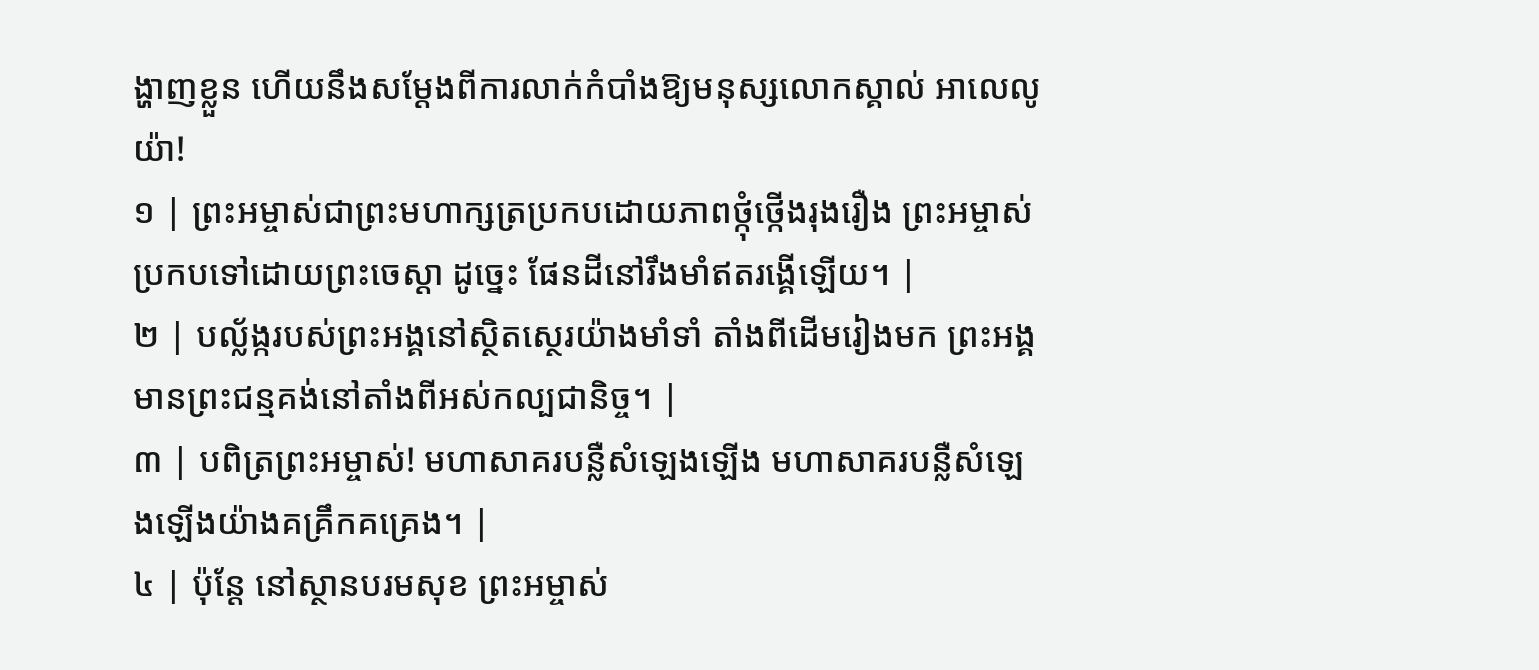ង្ហាញខ្លួន ហើយនឹងសម្តែងពីការលាក់កំបាំងឱ្យមនុស្សលោកស្គាល់ អាលេលូយ៉ា!
១ | ព្រះអម្ចាស់ជាព្រះមហាក្សត្រប្រកបដោយភាពថ្កុំថ្កើងរុងរឿង ព្រះអម្ចាស់ប្រកបទៅដោយព្រះចេស្តា ដូច្នេះ ផែនដីនៅរឹងមាំឥតរង្គើឡើយ។ |
២ | បល្ល័ង្ករបស់ព្រះអង្គនៅស្ថិតស្ថេរយ៉ាងមាំទាំ តាំងពីដើមរៀងមក ព្រះអង្គមានព្រះជន្មគង់នៅតាំងពីអស់កល្បជានិច្ច។ |
៣ | បពិត្រព្រះអម្ចាស់! មហាសាគរបន្លឺសំឡេងឡើង មហាសាគរបន្លឺសំឡេងឡើងយ៉ាងគគ្រឹកគគ្រេង។ |
៤ | ប៉ុន្តែ នៅស្ថានបរមសុខ ព្រះអម្ចាស់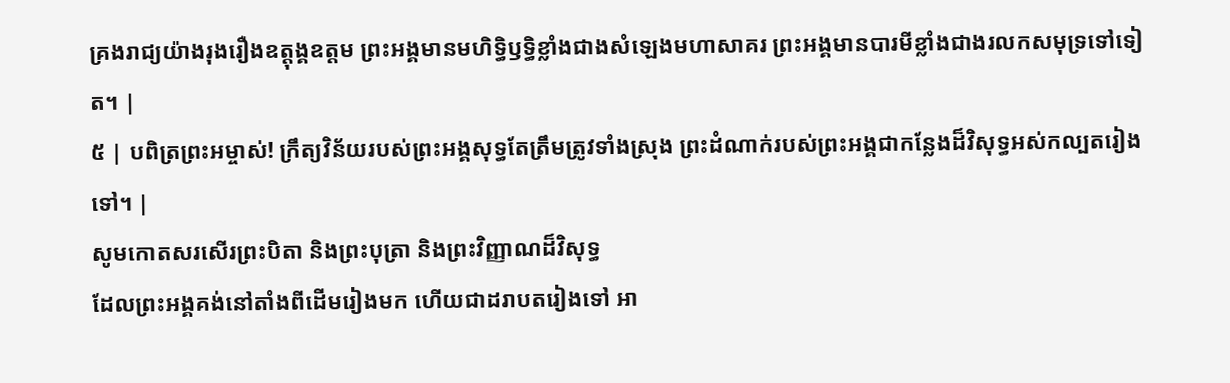គ្រងរាជ្យយ៉ាងរុងរឿងឧត្តុង្គឧត្តម ព្រះអង្គមានមហិទ្ធិឫទ្ធិខ្លាំងជាងសំឡេងមហាសាគរ ព្រះអង្គមានបារមីខ្លាំងជាងរលកសមុទ្រទៅទៀត។ |
៥ | បពិត្រព្រះអម្ចាស់! ក្រឹត្យវិន័យរបស់ព្រះអង្គសុទ្ធតែត្រឹមត្រូវទាំងស្រុង ព្រះដំណាក់របស់ព្រះអង្គជាកន្លែងដ៏វិសុទ្ធអស់កល្បតរៀងទៅ។ |
សូមកោតសរសើរព្រះបិតា និងព្រះបុត្រា និងព្រះវិញ្ញាណដ៏វិសុទ្ធ
ដែលព្រះអង្គគង់នៅតាំងពីដើមរៀងមក ហើយជាដរាបតរៀងទៅ អា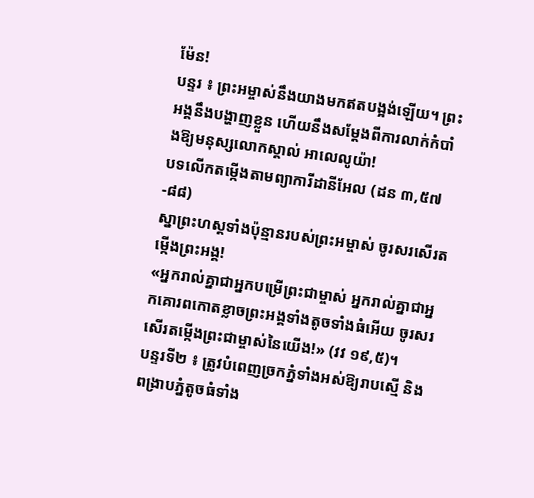ម៉ែន!
បន្ទរ ៖ ព្រះអម្ចាស់នឹងយាងមកឥតបង្អង់ឡើយ។ ព្រះអង្គនឹងបង្ហាញខ្លួន ហើយនឹងសម្តែងពីការលាក់កំបាំងឱ្យមនុស្សលោកស្គាល់ អាលេលូយ៉ា!
បទលើកតម្កើងតាមព្យាការីដានីអែល (ដន ៣,៥៧-៨៨)
ស្នាព្រះហស្តទាំងប៉ុន្មានរបស់ព្រះអម្ចាស់ ចូរសរសើរតម្កើងព្រះអង្គ!
«អ្នករាល់គ្នាជាអ្នកបម្រើព្រះជាម្ចាស់ អ្នករាល់គ្នាជាអ្នកគោរពកោតខ្លាចព្រះអង្គទាំងតូចទាំងធំអើយ ចូរសរសើរតម្កើងព្រះជាម្ចាស់នៃយើង!» (វវ ១៩,៥)។
បន្ទរទី២ ៖ ត្រូវបំពេញច្រកភ្នំទាំងអស់ឱ្យរាបស្មើ និងពង្រាបភ្នំតូចធំទាំង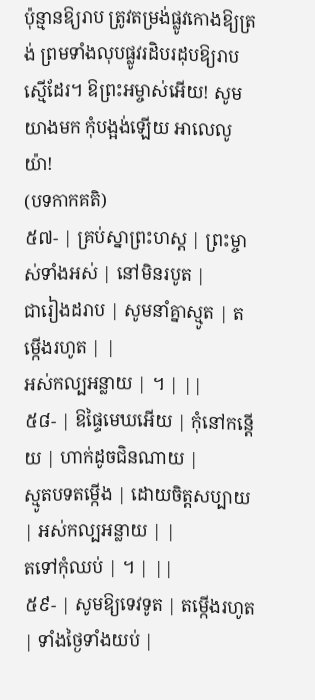ប៉ុន្មានឱ្យរាប ត្រូវតម្រង់ផ្លូវកោងឱ្យត្រង់ ព្រមទាំងលុបផ្លូវរដិបរដុបឱ្យរាបស្មើដែរ។ ឱព្រះអម្ចាស់អើយ! សូមយាងមក កុំបង្អង់ឡើយ អាលេលូយ៉ា!
(បទកាកគតិ)
៥៧- | គ្រប់ស្នាព្រះហស្ត | ព្រះម្ចាស់ទាំងអស់ | នៅមិនរបូត |
ជារៀងដរាប | សូមនាំគ្នាស្មូត | តម្កើងរហូត | |
អស់កល្បអន្លាយ | ។ | ||
៥៨- | ឱផ្ទៃមេឃអើយ | កុំនៅកន្តើយ | ហាក់ដូចជិនណាយ |
ស្មូតបទតម្កើង | ដោយចិត្តសប្បាយ | អស់កល្បអន្លាយ | |
តទៅកុំឈប់ | ។ | ||
៥៩- | សូមឱ្យទេវទូត | តម្កើងរហូត | ទាំងថ្ងៃទាំងយប់ |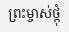ព្រះម្ចាស់ថ្កុំ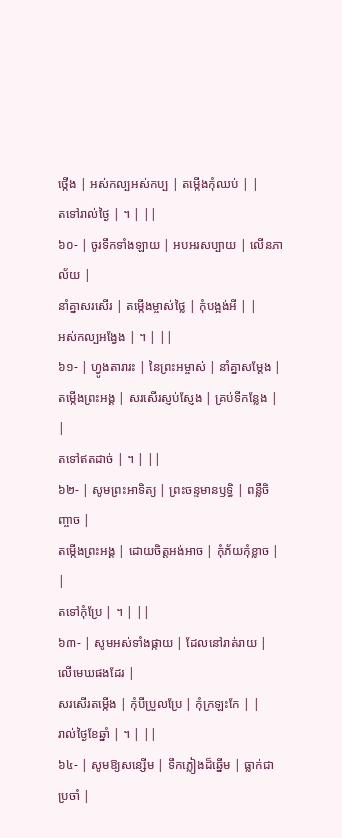ថ្កើង | អស់កល្បអស់កប្ប | តម្កើងកុំឈប់ | |
តទៅរាល់ថ្ងៃ | ។ | ||
៦០- | ចូរទឹកទាំងឡាយ | អបអរសប្បាយ | លើនភាល័យ |
នាំគ្នាសរសើរ | តម្កើងម្ចាស់ថ្លៃ | កុំបង្អង់អី | |
អស់កល្បអង្វែង | ។ | ||
៦១- | ហ្វូងតារារះ | នៃព្រះអម្ចាស់ | នាំគ្នាសម្ដែង |
តម្កើងព្រះអង្គ | សរសើរស្ញប់ស្ញែង | គ្រប់ទីកន្លែង | |
តទៅឥតដាច់ | ។ | ||
៦២- | សូមព្រះអាទិត្យ | ព្រះចន្ទមានឫទ្ធិ | ពន្លឺចិញ្ចាច |
តម្កើងព្រះអង្គ | ដោយចិត្តអង់អាច | កុំភ័យកុំខ្លាច | |
តទៅកុំប្រែ | ។ | ||
៦៣- | សូមអស់ទាំងផ្កាយ | ដែលនៅរាត់រាយ | លើមេឃផងដែរ |
សរសើរតម្កើង | កុំបីប្រួលប្រែ | កុំក្រឡះកែ | |
រាល់ថ្ងៃខែឆ្នាំ | ។ | ||
៦៤- | សូមឱ្យសន្សើម | ទឹកភ្លៀងដ៏ឆ្នើម | ធ្លាក់ជាប្រចាំ |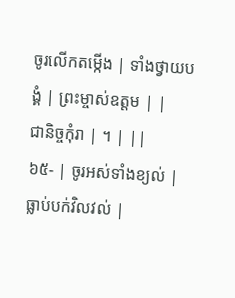ចូរលើកតម្កើង | ទាំងថ្វាយបង្គំ | ព្រះម្ចាស់ឧត្តម | |
ជានិច្ចកុំរា | ។ | ||
៦៥- | ចូរអស់ទាំងខ្យល់ | ធ្លាប់បក់វិលវល់ |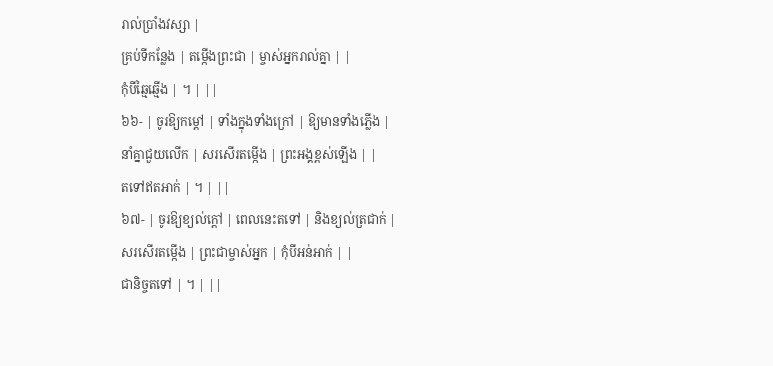រាល់ប្រាំងវស្សា |
គ្រប់ទីកន្លែង | តម្កើងព្រះជា | ម្ចាស់អ្នករាល់គ្នា | |
កុំបីឆ្មៃឆ្មើង | ។ | ||
៦៦- | ចូរឱ្យកម្ដៅ | ទាំងក្នុងទាំងក្រៅ | ឱ្យមានទាំងភ្លើង |
នាំគ្នាជួយលើក | សរសើរតម្កើង | ព្រះអង្គខ្ពស់ឡើង | |
តទៅឥតអាក់ | ។ | ||
៦៧- | ចូរឱ្យខ្យល់ក្តៅ | ពេលនេះតទៅ | និងខ្យល់ត្រជាក់ |
សរសើរតម្កើង | ព្រះជាម្ចាស់អ្នក | កុំបីអន់អាក់ | |
ជានិច្ចតទៅ | ។ | ||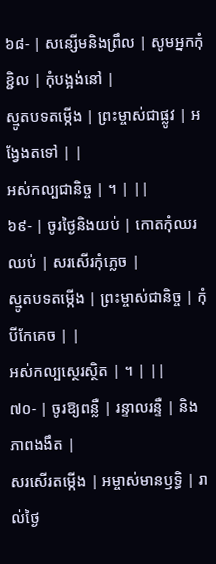៦៨- | សន្សើមនិងព្រឹល | សូមអ្នកកុំខ្ជិល | កុំបង្អង់នៅ |
ស្មូតបទតម្កើង | ព្រះម្ចាស់ជាផ្លូវ | អង្វែងតទៅ | |
អស់កល្បជានិច្ច | ។ | ||
៦៩- | ចូរថ្ងៃនិងយប់ | កោតកុំឈរឈប់ | សរសើរកុំភ្លេច |
ស្មូតបទតម្កើង | ព្រះម្ចាស់ជានិច្ច | កុំបីកែគេច | |
អស់កល្បស្ថេរស្ថិត | ។ | ||
៧០- | ចូរឱ្យពន្លឺ | រន្ទាលរន្ទឺ | និងភាពងងឹត |
សរសើរតម្កើង | អម្ចាស់មានឫទ្ធិ | រាល់ថ្ងៃ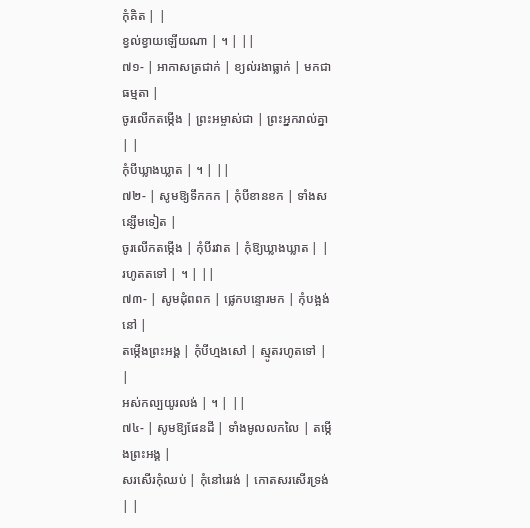កុំគិត | |
ខ្វល់ខ្វាយឡើយណា | ។ | ||
៧១- | អាកាសត្រជាក់ | ខ្យល់រងាធ្លាក់ | មកជាធម្មតា |
ចូរលើកតម្កើង | ព្រះអម្ចាស់ជា | ព្រះអ្នករាល់គ្នា | |
កុំបីឃ្លាងឃ្លាត | ។ | ||
៧២- | សូមឱ្យទឹកកក | កុំបីខានខក | ទាំងសន្សើមទៀត |
ចូរលើកតម្កើង | កុំបីរវាត | កុំឱ្យឃ្លាងឃ្លាត | |
រហូតតទៅ | ។ | ||
៧៣- | សូមដុំពពក | ផ្លេកបន្ទោរមក | កុំបង្អង់នៅ |
តម្កើងព្រះអង្គ | កុំបីហ្មងសៅ | ស្មូតរហូតទៅ | |
អស់កល្បយូរលង់ | ។ | ||
៧៤- | សូមឱ្យផែនដី | ទាំងមូលលកលៃ | តម្កើងព្រះអង្គ |
សរសើរកុំឈប់ | កុំនៅរេរង់ | កោតសរសើរទ្រង់ | |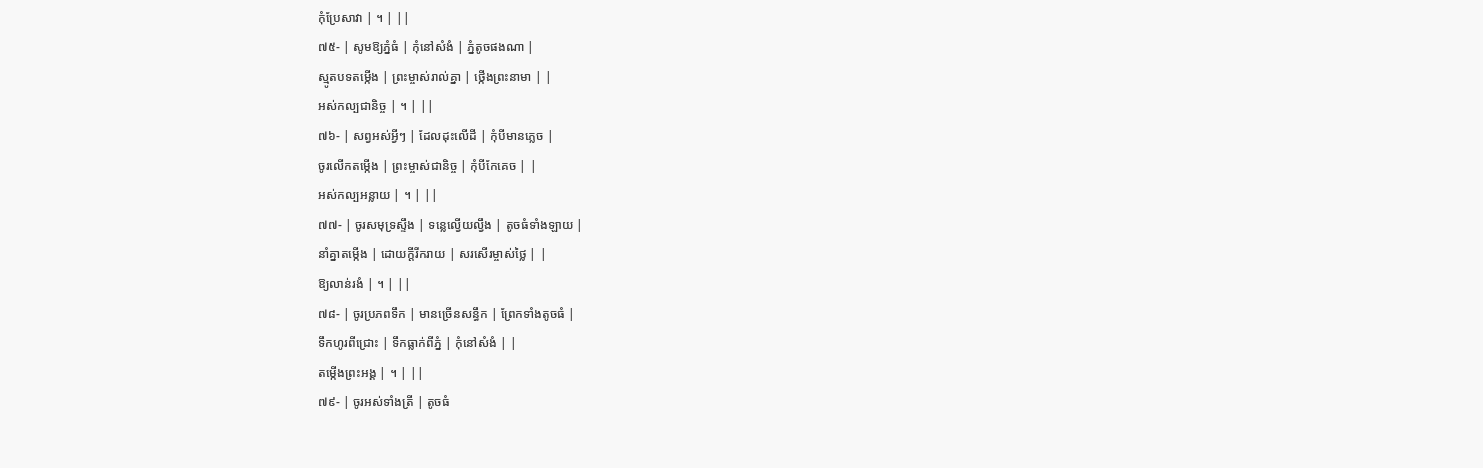កុំប្រែសាវា | ។ | ||
៧៥- | សូមឱ្យភ្នំធំ | កុំនៅសំងំ | ភ្នំតូចផងណា |
ស្មូតបទតម្កើង | ព្រះម្ចាស់រាល់គ្នា | ថ្កើងព្រះនាមា | |
អស់កល្បជានិច្ច | ។ | ||
៧៦- | សព្វអស់អ្វីៗ | ដែលដុះលើដី | កុំបីមានភ្លេច |
ចូរលើកតម្កើង | ព្រះម្ចាស់ជានិច្ច | កុំបីកែគេច | |
អស់កល្បអន្លាយ | ។ | ||
៧៧- | ចូរសមុទ្រស្ទឹង | ទន្លេល្វើយល្វឹង | តូចធំទាំងឡាយ |
នាំគ្នាតម្កើង | ដោយក្តីរីករាយ | សរសើរម្ចាស់ថ្លៃ | |
ឱ្យលាន់រងំ | ។ | ||
៧៨- | ចូរប្រភពទឹក | មានច្រើនសន្ធឹក | ព្រែកទាំងតូចធំ |
ទឹកហូរពីជ្រោះ | ទឹកធ្លាក់ពីភ្នំ | កុំនៅសំងំ | |
តម្កើងព្រះអង្គ | ។ | ||
៧៩- | ចូរអស់ទាំងត្រី | តូចធំ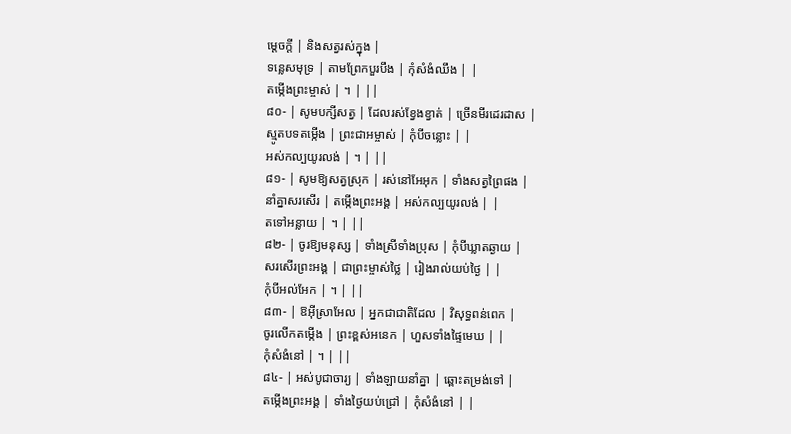ម្តេចក្តី | និងសត្វរស់ក្នុង |
ទន្លេសមុទ្រ | តាមព្រែកបួរបឹង | កុំសំងំឈឹង | |
តម្កើងព្រះម្ចាស់ | ។ | ||
៨០- | សូមបក្សីសត្វ | ដែលរស់ខ្វែងខ្វាត់ | ច្រើនមីរដេរដាស |
ស្មូតបទតម្កើង | ព្រះជាអម្ចាស់ | កុំបីចន្លោះ | |
អស់កល្បយូរលង់ | ។ | ||
៨១- | សូមឱ្យសត្វស្រុក | រស់នៅអែអុក | ទាំងសត្វព្រៃផង |
នាំគ្នាសរសើរ | តម្កើងព្រះអង្គ | អស់កល្បយូរលង់ | |
តទៅអន្លាយ | ។ | ||
៨២- | ចូរឱ្យមនុស្ស | ទាំងស្រីទាំងប្រុស | កុំបីឃ្លាតឆ្ងាយ |
សរសើរព្រះអង្គ | ជាព្រះម្ចាស់ថ្លៃ | រៀងរាល់យប់ថ្ងៃ | |
កុំបីអល់អែក | ។ | ||
៨៣- | ឱអ៊ីស្រាអែល | អ្នកជាជាតិដែល | វិសុទ្ធពន់ពេក |
ចូរលើកតម្កើង | ព្រះខ្ពស់អនេក | ហួសទាំងផ្ទៃមេឃ | |
កុំសំងំនៅ | ។ | ||
៨៤- | អស់បូជាចារ្យ | ទាំងឡាយនាំគ្នា | ឆ្ពោះតម្រង់ទៅ |
តម្កើងព្រះអង្គ | ទាំងថ្ងៃយប់ជ្រៅ | កុំសំងំនៅ | |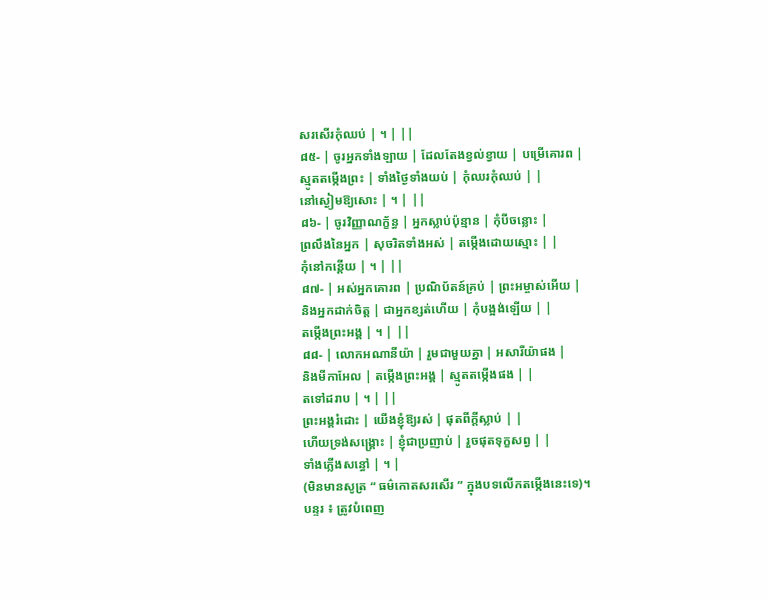សរសើរកុំឈប់ | ។ | ||
៨៥- | ចូរអ្នកទាំងឡាយ | ដែលតែងខ្វល់ខ្វាយ | បម្រើគោរព |
ស្មូតតម្កើងព្រះ | ទាំងថ្ងៃទាំងយប់ | កុំឈរកុំឈប់ | |
នៅស្ងៀមឱ្យសោះ | ។ | ||
៨៦- | ចូរវិញ្ញាណក្ខ័ន្ធ | អ្នកស្លាប់ប៉ុន្មាន | កុំបីចន្លោះ |
ព្រលឹងនៃអ្នក | សុចរិតទាំងអស់ | តម្កើងដោយស្មោះ | |
កុំនៅកន្តើយ | ។ | ||
៨៧- | អស់អ្នកគោរព | ប្រណិប័តន៍គ្រប់ | ព្រះអម្ចាស់អើយ |
និងអ្នកដាក់ចិត្ត | ជាអ្នកខ្សត់ហើយ | កុំបង្អង់ឡើយ | |
តម្កើងព្រះអង្គ | ។ | ||
៨៨- | លោកអណានីយ៉ា | រួមជាមួយគ្នា | អសារីយ៉ាផង |
និងមីកាអែល | តម្កើងព្រះអង្គ | ស្មូតតម្កើងផង | |
តទៅដរាប | ។ | ||
ព្រះអង្គរំដោះ | យើងខ្ញុំឱ្យរស់ | ផុតពីក្តីស្លាប់ | |
ហើយទ្រង់សង្គ្រោះ | ខ្ញុំជាប្រញាប់ | រួចផុតទុក្ខសព្វ | |
ទាំងភ្លើងសន្ធៅ | ។ |
(មិនមានសូត្រ “ ធម៌កោតសរសើរ ” ក្នុងបទលើកតម្កើងនេះទេ)។
បន្ទរ ៖ ត្រូវបំពេញ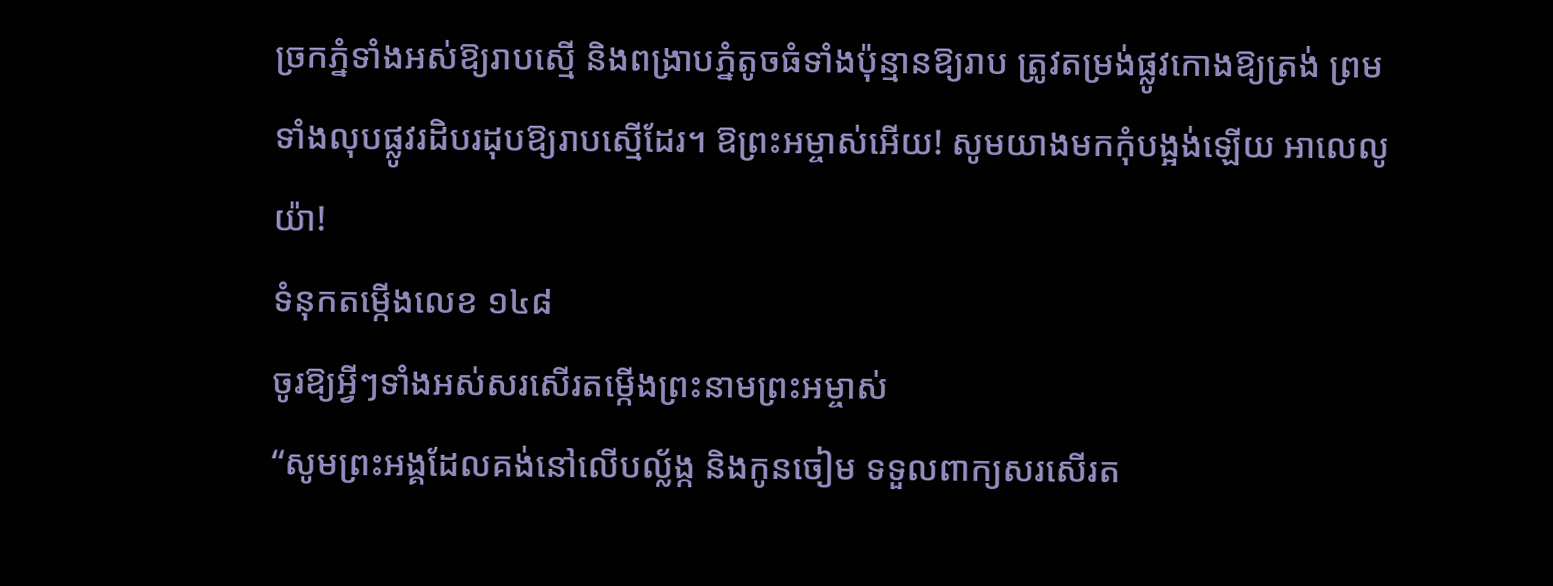ច្រកភ្នំទាំងអស់ឱ្យរាបស្មើ និងពង្រាបភ្នំតូចធំទាំងប៉ុន្មានឱ្យរាប ត្រូវតម្រង់ផ្លូវកោងឱ្យត្រង់ ព្រមទាំងលុបផ្លូវរដិបរដុបឱ្យរាបស្មើដែរ។ ឱព្រះអម្ចាស់អើយ! សូមយាងមកកុំបង្អង់ឡើយ អាលេលូយ៉ា!
ទំនុកតម្កើងលេខ ១៤៨
ចូរឱ្យអ្វីៗទាំងអស់សរសើរតម្កើងព្រះនាមព្រះអម្ចាស់
“សូមព្រះអង្គដែលគង់នៅលើបល្ល័ង្ក និងកូនចៀម ទទួលពាក្យសរសើរត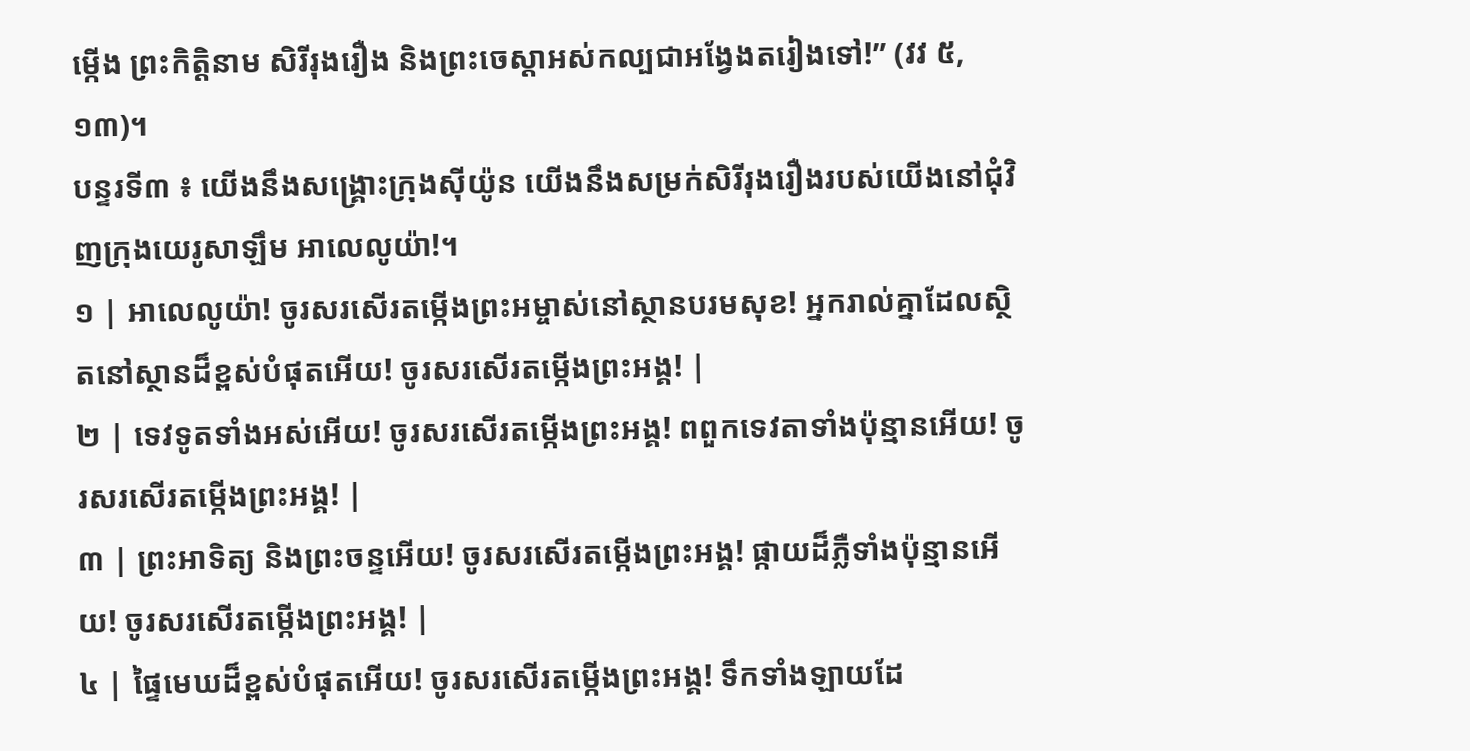ម្កើង ព្រះកិត្តិនាម សិរីរុងរឿង និងព្រះចេស្តាអស់កល្បជាអង្វែងតរៀងទៅ!” (វវ ៥,១៣)។
បន្ទរទី៣ ៖ យើងនឹងសង្គ្រោះក្រុងស៊ីយ៉ូន យើងនឹងសម្រក់សិរីរុងរឿងរបស់យើងនៅជុំវិញក្រុងយេរូសាឡឹម អាលេលូយ៉ា!។
១ | អាលេលូយ៉ា! ចូរសរសើរតម្កើងព្រះអម្ចាស់នៅស្ថានបរមសុខ! អ្នករាល់គ្នាដែលស្ថិតនៅស្ថានដ៏ខ្ពស់បំផុតអើយ! ចូរសរសើរតម្កើងព្រះអង្គ! |
២ | ទេវទូតទាំងអស់អើយ! ចូរសរសើរតម្កើងព្រះអង្គ! ពពួកទេវតាទាំងប៉ុន្មានអើយ! ចូរសរសើរតម្កើងព្រះអង្គ! |
៣ | ព្រះអាទិត្យ និងព្រះចន្ទអើយ! ចូរសរសើរតម្កើងព្រះអង្គ! ផ្កាយដ៏ភ្លឺទាំងប៉ុន្មានអើយ! ចូរសរសើរតម្កើងព្រះអង្គ! |
៤ | ផ្ទៃមេឃដ៏ខ្ពស់បំផុតអើយ! ចូរសរសើរតម្កើងព្រះអង្គ! ទឹកទាំងឡាយដែ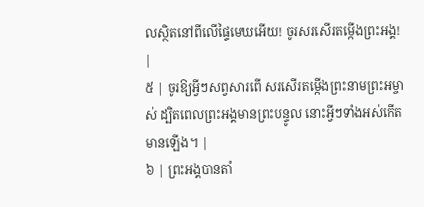លស្ថិតនៅពីលើផ្ទៃមេឃអើយ! ចូរសរសើរតម្កើងព្រះអង្គ! |
៥ | ចូរឱ្យអ្វីៗសព្វសារពើ សរសើរតម្កើងព្រះនាមព្រះអម្ចាស់ ដ្បិតពេលព្រះអង្គមានព្រះបន្ទូល នោះអ្វីៗទាំងអស់កើតមានឡើង។ |
៦ | ព្រះអង្គបានតាំ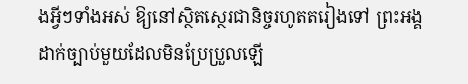ងអ្វីៗទាំងអស់ ឱ្យនៅស្ថិតស្ថេរជានិច្ចរហូតតរៀងទៅ ព្រះអង្គដាក់ច្បាប់មួយដែលមិនប្រែប្រួលឡើ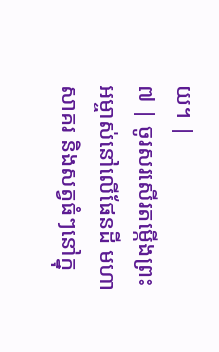យ។ |
៧ | ចូរសរសើរតម្កើងព្រះអម្ចាស់នៅលើផែនដី មហាសាគរ និងសត្វធំៗនៅក្នុ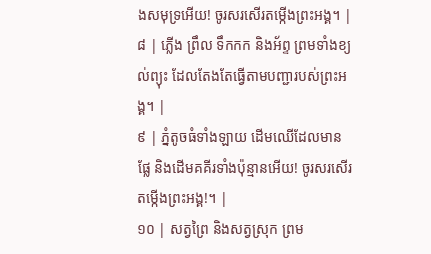ងសមុទ្រអើយ! ចូរសរសើរតម្កើងព្រះអង្គ។ |
៨ | ភ្លើង ព្រឹល ទឹកកក និងអ័ព្ទ ព្រមទាំងខ្យល់ព្យុះ ដែលតែងតែធ្វើតាមបញ្ជារបស់ព្រះអង្គ។ |
៩ | ភ្នំតូចធំទាំងឡាយ ដើមឈើដែលមានផ្លែ និងដើមគគីរទាំងប៉ុន្មានអើយ! ចូរសរសើរតម្កើងព្រះអង្គ!។ |
១០ | សត្វព្រៃ និងសត្វស្រុក ព្រម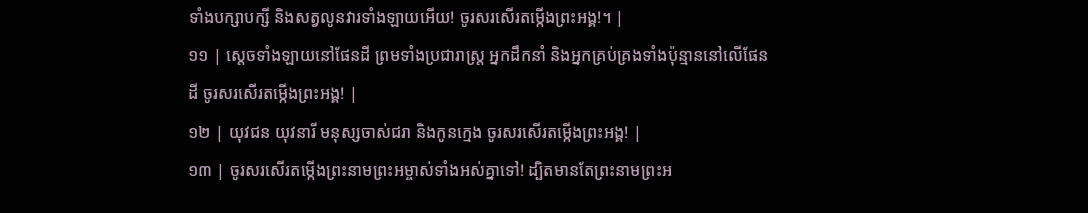ទាំងបក្សាបក្សី និងសត្វលូនវារទាំងឡាយអើយ! ចូរសរសើរតម្កើងព្រះអង្គ!។ |
១១ | ស្តេចទាំងឡាយនៅផែនដី ព្រមទាំងប្រជារាស្ត្រ អ្នកដឹកនាំ និងអ្នកគ្រប់គ្រងទាំងប៉ុន្មាននៅលើផែនដី ចូរសរសើរតម្កើងព្រះអង្គ! |
១២ | យុវជន យុវនារី មនុស្សចាស់ជរា និងកូនក្មេង ចូរសរសើរតម្កើងព្រះអង្គ! |
១៣ | ចូរសរសើរតម្កើងព្រះនាមព្រះអម្ចាស់ទាំងអស់គ្នាទៅ! ដ្បិតមានតែព្រះនាមព្រះអ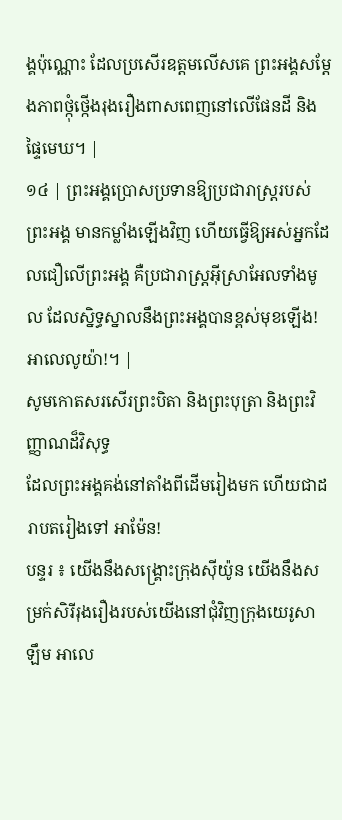ង្គប៉ុណ្ណោះ ដែលប្រសើរឧត្តមលើសគេ ព្រះអង្គសម្តែងភាពថ្កុំថ្កើងរុងរឿងពាសពេញនៅលើផែនដី និងផ្ទៃមេឃ។ |
១៤ | ព្រះអង្គប្រោសប្រទានឱ្យប្រជារាស្ត្ររបស់ព្រះអង្គ មានកម្លាំងឡើងវិញ ហើយធ្វើឱ្យអស់អ្នកដែលជឿលើព្រះអង្គ គឺប្រជារាស្ត្រអ៊ីស្រាអែលទាំងមូល ដែលស្និទ្ធស្នាលនឹងព្រះអង្គបានខ្ពស់មុខឡើង! អាលេលូយ៉ា!។ |
សូមកោតសរសើរព្រះបិតា និងព្រះបុត្រា និងព្រះវិញ្ញាណដ៏វិសុទ្ធ
ដែលព្រះអង្គគង់នៅតាំងពីដើមរៀងមក ហើយជាដរាបតរៀងទៅ អាម៉ែន!
បន្ទរ ៖ យើងនឹងសង្គ្រោះក្រុងស៊ីយ៉ូន យើងនឹងសម្រក់សិរីរុងរឿងរបស់យើងនៅជុំវិញក្រុងយេរូសាឡឹម អាលេ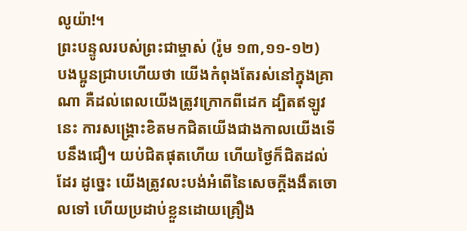លូយ៉ា!។
ព្រះបន្ទូលរបស់ព្រះជាម្ចាស់ (រ៉ូម ១៣,១១-១២)
បងប្អូនជ្រាបហើយថា យើងកំពុងតែរស់នៅក្នុងគ្រាណា គឺដល់ពេលយើងត្រូវក្រោកពីដេក ដ្បិតឥឡូវនេះ ការសង្គ្រោះខិតមកជិតយើងជាងកាលយើងទើបនឹងជឿ។ យប់ជិតផុតហើយ ហើយថ្ងៃក៏ជិតដល់ដែរ ដូច្នេះ យើងត្រូវលះបង់អំពើនៃសេចក្ដីងងឹតចោលទៅ ហើយប្រដាប់ខ្លួនដោយគ្រឿង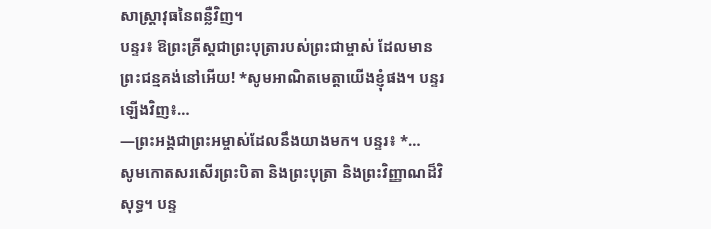សាស្ត្រាវុធនៃពន្លឺវិញ។
បន្ទរ៖ ឱព្រះគ្រីស្តជាព្រះបុត្រារបស់ព្រះជាម្ចាស់ ដែលមានព្រះជន្មគង់នៅអើយ! *សូមអាណិតមេត្តាយើងខ្ញុំផង។ បន្ទរឡើងវិញ៖…
—ព្រះអង្គជាព្រះអម្ចាស់ដែលនឹងយាងមក។ បន្ទរ៖ *…
សូមកោតសរសើរព្រះបិតា និងព្រះបុត្រា និងព្រះវិញ្ញាណដ៏វិសុទ្ធ។ បន្ទ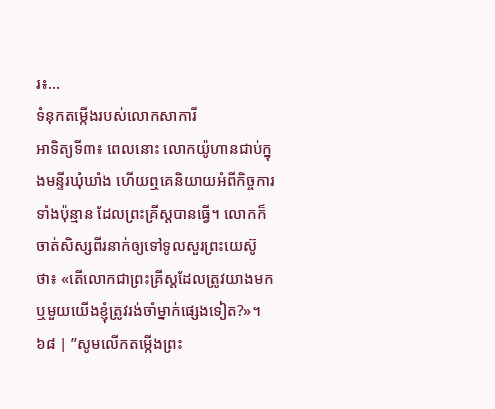រ៖…
ទំនុកតម្កើងរបស់លោកសាការី
អាទិត្យទី៣៖ ពេលនោះ លោកយ៉ូហានជាប់ក្នុងមន្ទីរឃុំឃាំង ហើយឮគេនិយាយអំពីកិច្ចការទាំងប៉ុន្មាន ដែលព្រះគ្រីស្ដបានធ្វើ។ លោកក៏ចាត់សិស្សពីរនាក់ឲ្យទៅទូលសួរព្រះយេស៊ូថា៖ «តើលោកជាព្រះគ្រីស្ដដែលត្រូវយាងមក ឬមួយយើងខ្ញុំត្រូវរង់ចាំម្នាក់ផ្សេងទៀត?»។
៦៨ | ”សូមលើកតម្កើងព្រះ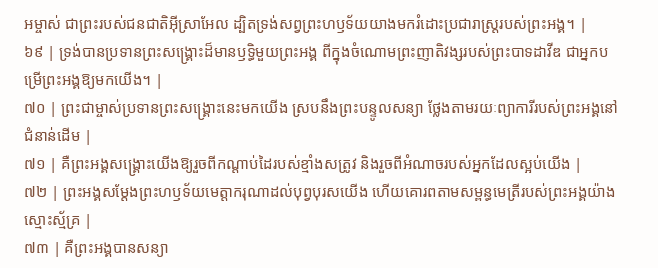អម្ចាស់ ជាព្រះរបស់ជនជាតិអ៊ីស្រាអែល ដ្បិតទ្រង់សព្វព្រះហឫទ័យយាងមករំដោះប្រជារាស្ត្ររបស់ព្រះអង្គ។ |
៦៩ | ទ្រង់បានប្រទានព្រះសង្គ្រោះដ៏មានឫទ្ធិមួយព្រះអង្គ ពីក្នុងចំណោមព្រះញាតិវង្សរបស់ព្រះបាទដាវីឌ ជាអ្នកបម្រើព្រះអង្គឱ្យមកយើង។ |
៧០ | ព្រះជាម្ចាស់ប្រទានព្រះសង្គ្រោះនេះមកយើង ស្របនឹងព្រះបន្ទូលសន្យា ថ្លែងតាមរយៈព្យាការីរបស់ព្រះអង្គនៅជំនាន់ដើម |
៧១ | គឺព្រះអង្គសង្គ្រោះយើងឱ្យរួចពីកណ្តាប់ដៃរបស់ខ្មាំងសត្រូវ និងរួចពីអំណាចរបស់អ្នកដែលស្អប់យើង |
៧២ | ព្រះអង្គសម្ដែងព្រះហឫទ័យមេត្តាករុណាដល់បុព្វបុរសយើង ហើយគោរពតាមសម្ពន្ធមេត្រីរបស់ព្រះអង្គយ៉ាងស្មោះស្ម័គ្រ |
៧៣ | គឺព្រះអង្គបានសន្យា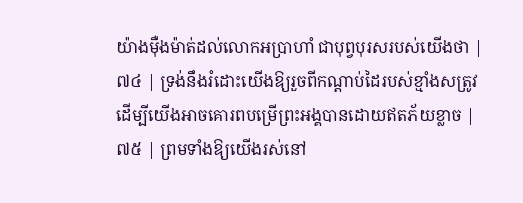យ៉ាងម៉ឺងម៉ាត់ដល់លោកអប្រាហាំ ជាបុព្វបុរសរបស់យើងថា |
៧៤ | ទ្រង់នឹងរំដោះយើងឱ្យរួចពីកណ្តាប់ដៃរបស់ខ្មាំងសត្រូវ ដើម្បីយើងអាចគោរពបម្រើព្រះអង្គបានដោយឥតភ័យខ្លាច |
៧៥ | ព្រមទាំងឱ្យយើងរស់នៅ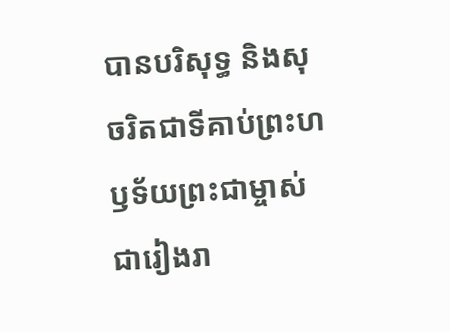បានបរិសុទ្ធ និងសុចរិតជាទីគាប់ព្រះហឫទ័យព្រះជាម្ចាស់ ជារៀងរា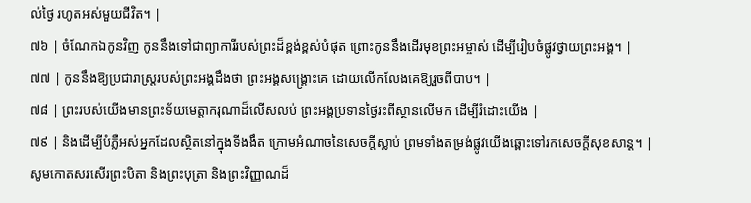ល់ថ្ងៃ រហូតអស់មួយជីវិត។ |
៧៦ | ចំណែកឯកូនវិញ កូននឹងទៅជាព្យាការីរបស់ព្រះដ៏ខ្ពង់ខ្ពស់បំផុត ព្រោះកូននឹងដើរមុខព្រះអម្ចាស់ ដើម្បីរៀបចំផ្លូវថ្វាយព្រះអង្គ។ |
៧៧ | កូននឹងឱ្យប្រជារាស្ត្ររបស់ព្រះអង្គដឹងថា ព្រះអង្គសង្គ្រោះគេ ដោយលើកលែងគេឱ្យរួចពីបាប។ |
៧៨ | ព្រះរបស់យើងមានព្រះទ័យមេត្តាករុណាដ៏លើសលប់ ព្រះអង្គប្រទានថ្ងៃរះពីស្ថានលើមក ដើម្បីរំដោះយើង |
៧៩ | និងដើម្បីបំភ្លឺអស់អ្នកដែលស្ថិតនៅក្នុងទីងងឹត ក្រោមអំណាចនៃសេចក្តីស្លាប់ ព្រមទាំងតម្រង់ផ្លូវយើងឆ្ពោះទៅរកសេចក្តីសុខសាន្ត។ |
សូមកោតសរសើរព្រះបិតា និងព្រះបុត្រា និងព្រះវិញ្ញាណដ៏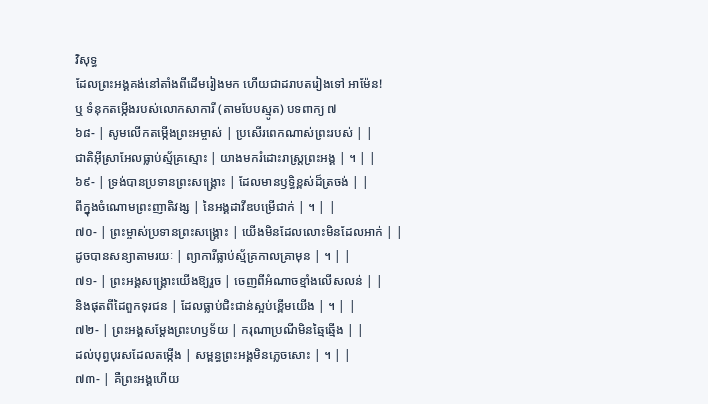វិសុទ្ធ
ដែលព្រះអង្គគង់នៅតាំងពីដើមរៀងមក ហើយជាដរាបតរៀងទៅ អាម៉ែន!
ឬ ទំនុកតម្កើងរបស់លោកសាការី (តាមបែបស្មូត) បទពាក្យ ៧
៦៨- | សូមលើកតម្កើងព្រះអម្ចាស់ | ប្រសើរពេកណាស់ព្រះរបស់ | |
ជាតិអ៊ីស្រាអែលធ្លាប់ស្ម័គ្រស្មោះ | យាងមករំដោះរាស្ត្រព្រះអង្គ | ។ | |
៦៩- | ទ្រង់បានប្រទានព្រះសង្គ្រោះ | ដែលមានឫទ្ធិខ្ពស់ដ៏ត្រចង់ | |
ពីក្នុងចំណោមព្រះញាតិវង្ស | នៃអង្គដាវីឌបម្រើជាក់ | ។ | |
៧០- | ព្រះម្ចាស់ប្រទានព្រះសង្គ្រោះ | យើងមិនដែលលោះមិនដែលអាក់ | |
ដូចបានសន្យាតាមរយៈ | ព្យាការីធ្លាប់ស្ម័គ្រកាលគ្រាមុន | ។ | |
៧១- | ព្រះអង្គសង្គ្រោះយើងឱ្យរួច | ចេញពីអំណាចខ្មាំងលើសលន់ | |
និងផុតពីដៃពួកទុរជន | ដែលធ្លាប់ជិះជាន់ស្អប់ខ្ពើមយើង | ។ | |
៧២- | ព្រះអង្គសម្ដែងព្រះហឫទ័យ | ករុណាប្រណីមិនឆ្មៃឆ្មើង | |
ដល់បុព្វបុរសដែលតម្កើង | សម្ពន្ធព្រះអង្គមិនភ្លេចសោះ | ។ | |
៧៣- | គឺព្រះអង្គហើយ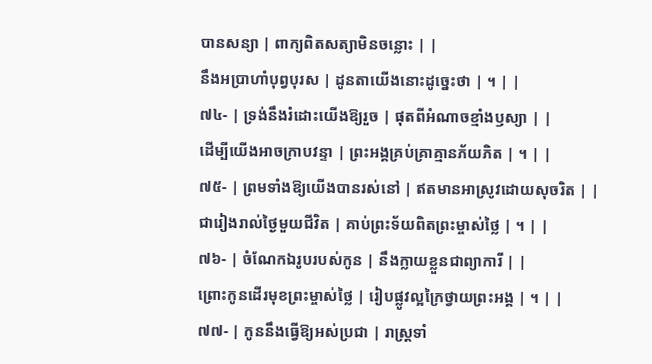បានសន្យា | ពាក្យពិតសត្យាមិនចន្លោះ | |
នឹងអប្រាហាំបុព្វបុរស | ដូនតាយើងនោះដូច្នេះថា | ។ | |
៧៤- | ទ្រង់នឹងរំដោះយើងឱ្យរួច | ផុតពីអំណាចខ្មាំងឫស្យា | |
ដើម្បីយើងអាចក្រាបវន្ទា | ព្រះអង្គគ្រប់គ្រាគ្មានភ័យភិត | ។ | |
៧៥- | ព្រមទាំងឱ្យយើងបានរស់នៅ | ឥតមានអាស្រូវដោយសុចរិត | |
ជារៀងរាល់ថ្ងៃមួយជីវិត | គាប់ព្រះទ័យពិតព្រះម្ចាស់ថ្លៃ | ។ | |
៧៦- | ចំណែកឯរូបរបស់កូន | នឹងក្លាយខ្លួនជាព្យាការី | |
ព្រោះកូនដើរមុខព្រះម្ចាស់ថ្លៃ | រៀបផ្លូវល្អក្រៃថ្វាយព្រះអង្គ | ។ | |
៧៧- | កូននឹងធ្វើឱ្យអស់ប្រជា | រាស្ត្រទាំ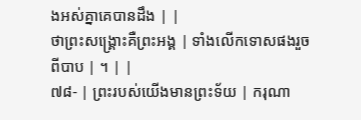ងអស់គ្នាគេបានដឹង | |
ថាព្រះសង្គ្រោះគឺព្រះអង្គ | ទាំងលើកទោសផងរួចពីបាប | ។ | |
៧៨- | ព្រះរបស់យើងមានព្រះទ័យ | ករុណា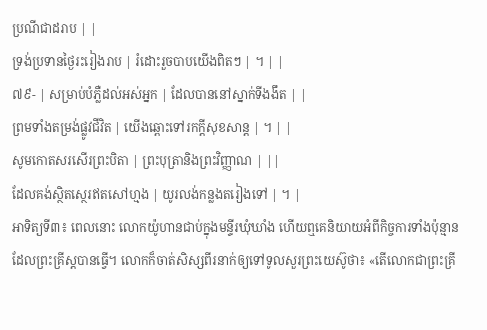ប្រណីជាដរាប | |
ទ្រង់ប្រទានថ្ងៃរះរៀងរាប | រំដោះរួចបាបយើងពិតៗ | ។ | |
៧៩- | សម្រាប់បំភ្លឺដល់អស់អ្នក | ដែលបាននៅស្នាក់ទីងងឹត | |
ព្រមទាំងតម្រង់ផ្លូវជីវិត | យើងឆ្ពោះទៅរកក្តីសុខសាន្ត | ។ | |
សូមកោតសរសើរព្រះបិតា | ព្រះបុត្រានិងព្រះវិញ្ញាណ | ||
ដែលគង់ស្ថិតស្ថេរឥតសៅហ្មង | យូរលង់កន្លងតរៀងទៅ | ។ |
អាទិត្យទី៣៖ ពេលនោះ លោកយ៉ូហានជាប់ក្នុងមន្ទីរឃុំឃាំង ហើយឮគេនិយាយអំពីកិច្ចការទាំងប៉ុន្មាន ដែលព្រះគ្រីស្ដបានធ្វើ។ លោកក៏ចាត់សិស្សពីរនាក់ឲ្យទៅទូលសួរព្រះយេស៊ូថា៖ «តើលោកជាព្រះគ្រី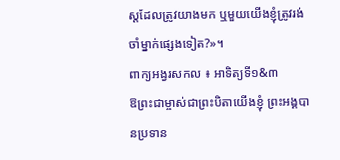ស្ដដែលត្រូវយាងមក ឬមួយយើងខ្ញុំត្រូវរង់ចាំម្នាក់ផ្សេងទៀត?»។
ពាក្យអង្វរសកល ៖ អាទិត្យទី១&៣
ឱព្រះជាម្ចាស់ជាព្រះបិតាយើងខ្ញុំ ព្រះអង្គបានប្រទាន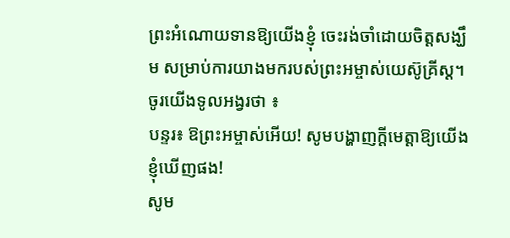ព្រះអំណោយទានឱ្យយើងខ្ញុំ ចេះរង់ចាំដោយចិត្តសង្ឃឹម សម្រាប់ការយាងមករបស់ព្រះអម្ចាស់យេស៊ូគ្រីស្ត។ ចូរយើងទូលអង្វរថា ៖
បន្ទរ៖ ឱព្រះអម្ចាស់អើយ! សូមបង្ហាញក្តីមេត្តាឱ្យយើងខ្ញុំឃើញផង!
សូម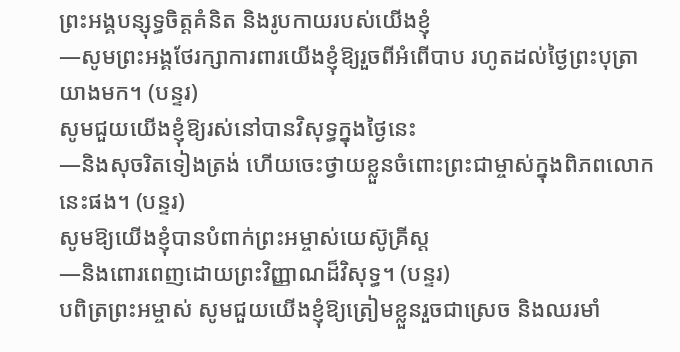ព្រះអង្គបន្សុទ្ធចិត្តគំនិត និងរូបកាយរបស់យើងខ្ញុំ
—សូមព្រះអង្គថែរក្សាការពារយើងខ្ញុំឱ្យរួចពីអំពើបាប រហូតដល់ថ្ងៃព្រះបុត្រាយាងមក។ (បន្ទរ)
សូមជួយយើងខ្ញុំឱ្យរស់នៅបានវិសុទ្ធក្នុងថ្ងៃនេះ
—និងសុចរិតទៀងត្រង់ ហើយចេះថ្វាយខ្លួនចំពោះព្រះជាម្ចាស់ក្នុងពិភពលោកនេះផង។ (បន្ទរ)
សូមឱ្យយើងខ្ញុំបានបំពាក់ព្រះអម្ចាស់យេស៊ូគ្រីស្ត
—និងពោរពេញដោយព្រះវិញ្ញាណដ៏វិសុទ្ធ។ (បន្ទរ)
បពិត្រព្រះអម្ចាស់ សូមជួយយើងខ្ញុំឱ្យត្រៀមខ្លួនរួចជាស្រេច និងឈរមាំ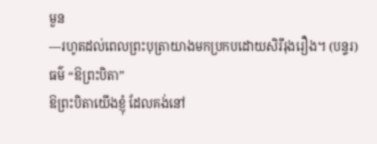មួន
—រហូតដល់ពេលព្រះបុត្រាយាងមកប្រកបដោយសិរីរុងរឿង។ (បន្ទរ)
ធម៌ “ឱព្រះបិតា”
ឱព្រះបិតាយើងខ្ញុំ ដែលគង់នៅ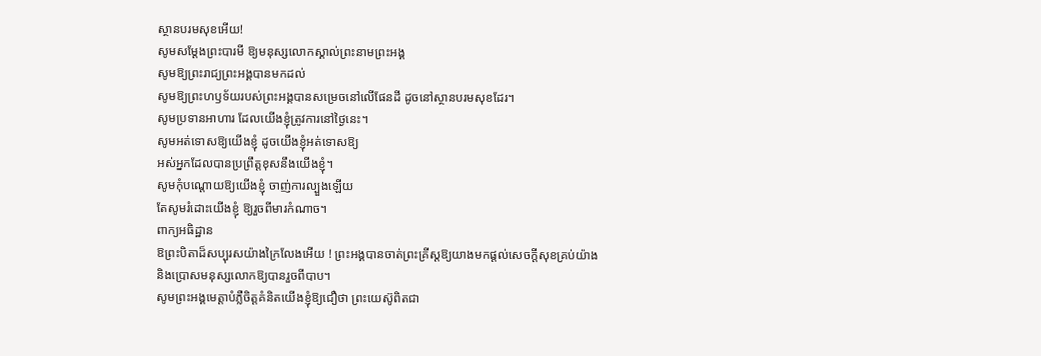ស្ថានបរមសុខអើយ!
សូមសម្តែងព្រះបារមី ឱ្យមនុស្សលោកស្គាល់ព្រះនាមព្រះអង្គ
សូមឱ្យព្រះរាជ្យព្រះអង្គបានមកដល់
សូមឱ្យព្រះហឫទ័យរបស់ព្រះអង្គបានសម្រេចនៅលើផែនដី ដូចនៅស្ថានបរមសុខដែរ។
សូមប្រទានអាហារ ដែលយើងខ្ញុំត្រូវការនៅថ្ងៃនេះ។
សូមអត់ទោសឱ្យយើងខ្ញុំ ដូចយើងខ្ញុំអត់ទោសឱ្យ
អស់អ្នកដែលបានប្រព្រឹត្តខុសនឹងយើងខ្ញុំ។
សូមកុំបណ្តោយឱ្យយើងខ្ញុំ ចាញ់ការល្បួងឡើយ
តែសូមរំដោះយើងខ្ញុំ ឱ្យរួចពីមារកំណាច។
ពាក្យអធិដ្ឋាន
ឱព្រះបិតាដ៏សប្បុរសយ៉ាងក្រៃលែងអើយ ! ព្រះអង្គបានចាត់ព្រះគ្រីស្តឱ្យយាងមកផ្តល់សេចក្តីសុខគ្រប់យ៉ាង និងប្រោសមនុស្សលោកឱ្យបានរួចពីបាប។
សូមព្រះអង្គមេត្តាបំភ្លឺចិត្តគំនិតយើងខ្ញុំឱ្យជឿថា ព្រះយេស៊ូពិតជា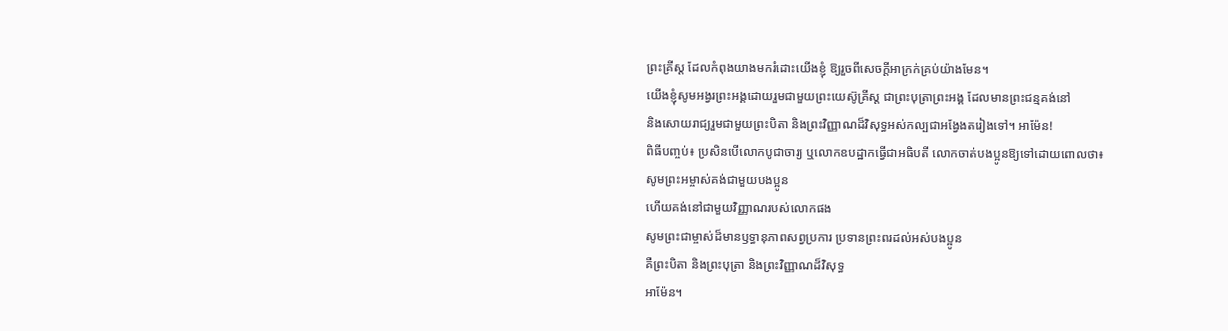ព្រះគ្រីស្ត ដែលកំពុងយាងមករំដោះយើងខ្ញុំ ឱ្យរួចពីសេចក្តីអាក្រក់គ្រប់យ៉ាងមែន។
យើងខ្ញុំសូមអង្វរព្រះអង្គដោយរួមជាមួយព្រះយេស៊ូគ្រីស្ត ជាព្រះបុត្រាព្រះអង្គ ដែលមានព្រះជន្មគង់នៅ
និងសោយរាជ្យរួមជាមួយព្រះបិតា និងព្រះវិញ្ញាណដ៏វិសុទ្ធអស់កល្បជាអង្វែងតរៀងទៅ។ អាម៉ែន!
ពិធីបញ្ចប់៖ ប្រសិនបើលោកបូជាចារ្យ ឬលោកឧបដ្ឋាកធ្វើជាអធិបតី លោកចាត់បងប្អូនឱ្យទៅដោយពោលថា៖
សូមព្រះអម្ចាស់គង់ជាមួយបងប្អូន
ហើយគង់នៅជាមួយវិញ្ញាណរបស់លោកផង
សូមព្រះជាម្ចាស់ដ៏មានឫទ្ធានុភាពសព្វប្រការ ប្រទានព្រះពរដល់អស់បងប្អូន
គឺព្រះបិតា និងព្រះបុត្រា និងព្រះវិញ្ញាណដ៏វិសុទ្ធ
អាម៉ែន។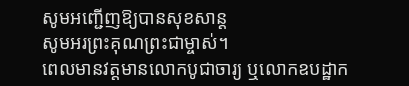សូមអញ្ជើញឱ្យបានសុខសាន្ត
សូមអរព្រះគុណព្រះជាម្ចាស់។
ពេលមានវត្តមានលោកបូជាចារ្យ ឬលោកឧបដ្ឋាក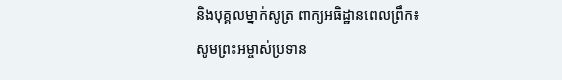និងបុគ្គលម្នាក់សូត្រ ពាក្យអធិដ្ឋានពេលព្រឹក៖
សូមព្រះអម្ចាស់ប្រទាន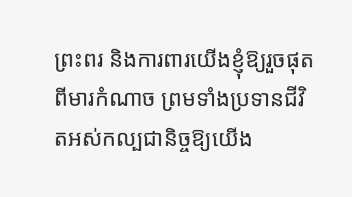ព្រះពរ និងការពារយើងខ្ញុំឱ្យរួចផុតពីមារកំណាច ព្រមទាំងប្រទានជីវិតអស់កល្បជានិច្ចឱ្យយើង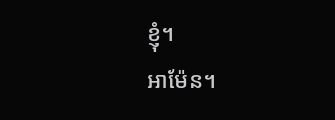ខ្ញុំ។
អាម៉ែន។